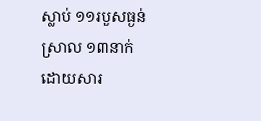ស្លាប់ ១១របួសធ្ងន់ស្រាល ១៣នាក់ ដោយសារ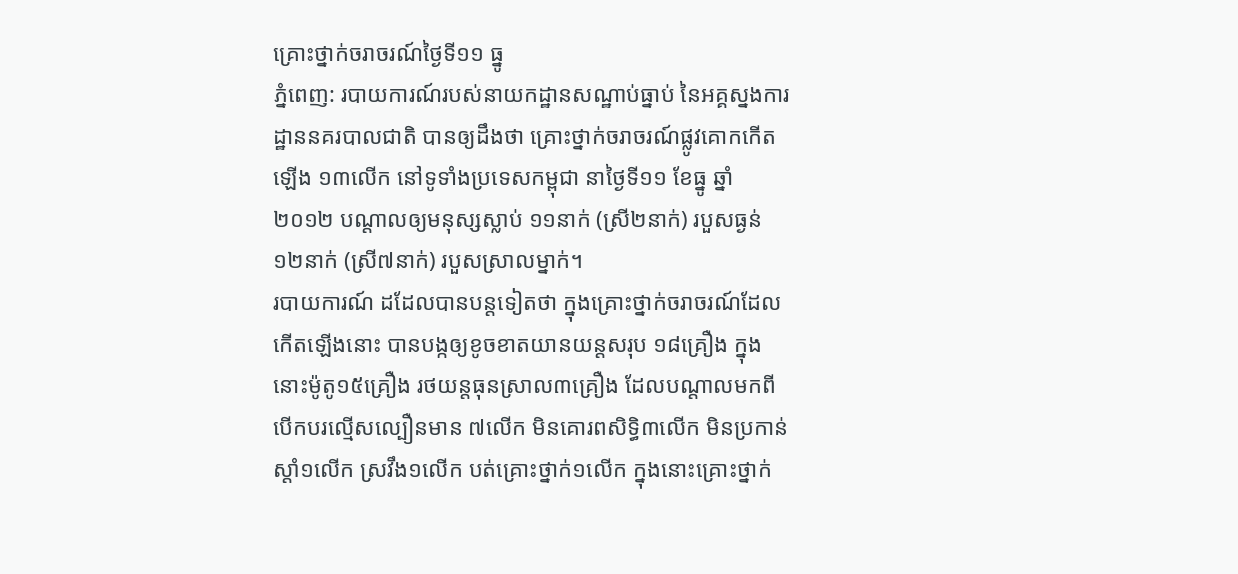គ្រោះថ្នាក់ចរាចរណ៍ថ្ងៃទី១១ ធ្នូ
ភ្នំពេញ: របាយការណ៍របស់នាយកដ្ឋានសណ្ឋាប់ធ្នាប់ នៃអគ្គស្នងការដ្ឋាននគរបាលជាតិ បានឲ្យដឹងថា គ្រោះថ្នាក់ចរាចរណ៍ផ្លូវគោកកើតឡើង ១៣លើក នៅទូទាំងប្រទេសកម្ពុជា នាថ្ងៃទី១១ ខែធ្នូ ឆ្នាំ២០១២ បណ្តាលឲ្យមនុស្សស្លាប់ ១១នាក់ (ស្រី២នាក់) របួសធ្ងន់១២នាក់ (ស្រី៧នាក់) របួសស្រាលម្នាក់។
របាយការណ៍ ដដែលបានបន្តទៀតថា ក្នុងគ្រោះថ្នាក់ចរាចរណ៍ដែលកើតឡើងនោះ បានបង្កឲ្យខូចខាតយានយន្តសរុប ១៨គ្រឿង ក្នុងនោះម៉ូតូ១៥គ្រឿង រថយន្តធុនស្រាល៣គ្រឿង ដែលបណ្តាលមកពីបើកបរល្មើសល្បឿនមាន ៧លើក មិនគោរពសិទ្ធិ៣លើក មិនប្រកាន់ស្តាំ១លើក ស្រវឹង១លើក បត់គ្រោះថ្នាក់១លើក ក្នុងនោះគ្រោះថ្នាក់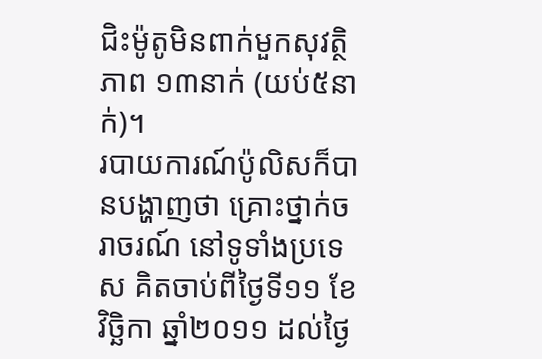ជិះម៉ូតូមិនពាក់មួកសុវត្ថិភាព ១៣នាក់ (យប់៥នាក់)។
របាយការណ៍ប៉ូលិសក៏បានបង្ហាញថា គ្រោះថ្នាក់ចរាចរណ៍ នៅទូទាំងប្រទេស គិតចាប់ពីថ្ងៃទី១១ ខែវិច្ឆិកា ឆ្នាំ២០១១ ដល់ថ្ងៃ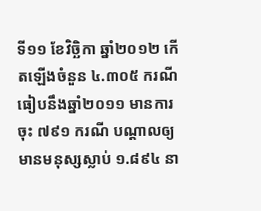ទី១១ ខែវិច្ឆិកា ឆ្នាំ២០១២ កើតឡើងចំនួន ៤.៣០៥ ករណី ធៀបនឹងឆ្នាំ២០១១ មានការចុះ ៧៩១ ករណី បណ្តាលឲ្យមានមនុស្សស្លាប់ ១.៨៩៤ នា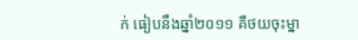ក់ ធៀបនឹងឆ្នាំ២០១១ គឺថយចុះម្នា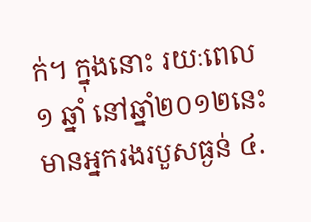ក់។ ក្នុងនោះ រយៈពេល ១ ឆ្នាំ នៅឆ្នាំ២០១២នេះ មានអ្នករងរបួសធ្ងន់ ៤.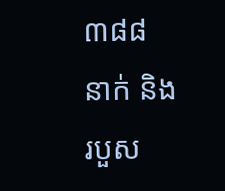៣៨៨ នាក់ និងរបួស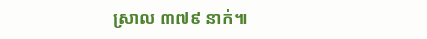ស្រាល ៣៧៩ នាក់៕